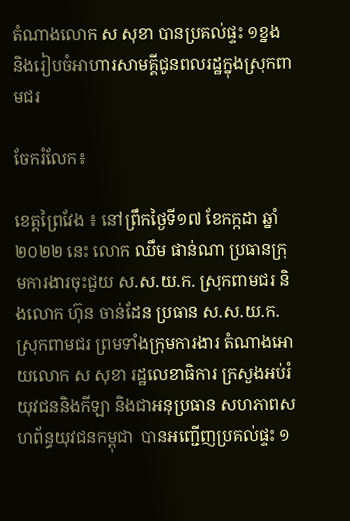តំណាងលោក ស សុខា បានប្រគល់ផ្ទះ ១ខ្នង និងរៀបចំអាហារសាមគ្គីជូនពលរដ្ឋក្នុងស្រុកពាមជរ

ចែករំលែក៖

ខេត្តព្រៃវែង ៖ នៅព្រឹកថ្ងៃទី១៧ ខែកក្កដា ឆ្នាំ២០២២ នេះ លោក ឈឹម ផាន់ណា ប្រធានក្រុមការងារចុះជួយ ស.ស.យ.ក. ស្រុកពាមជរ និងលោក ហ៊ុន ចាន់ដែន ប្រធាន ស.ស.យ.ក. ស្រុកពាមជរ ព្រមទាំងក្រុមការងារ តំណាងអោយលោក ស សុខា រដ្ឋលេខាធិការ ក្រសួងអប់រំយុវជននិងកីឡា និងជាអនុប្រធាន សហភាពសហព័ន្ធយុវជនកម្ពុជា  បានអញ្ជើញប្រគល់ផ្ទះ ១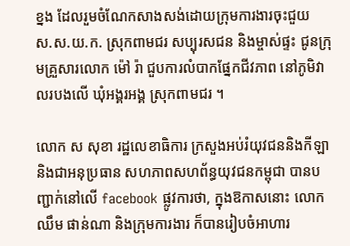ខ្នង ដែលរួមចំណែកសាងសង់ដោយក្រុមការងារចុះជួយ ស.ស.យ.ក. ស្រុកពាមជរ សប្បុរសជន និងម្ចាស់ផ្ទះ ជូនក្រុមគ្រួសារលោក ម៉ៅ រ៉ា ជួបការលំបាកផ្នែកជីវភាព នៅភូមិវាលរបងលើ ឃុំអង្គរអង្គ ស្រុកពាមជរ ។

លោក ស សុខា រដ្ឋលេខាធិការ ក្រសួងអប់រំយុវជននិងកីឡា និងជាអនុប្រធាន សហភាពសហព័ន្ធយុវជនកម្ពុជា បានបញ្ជាក់នៅលើ facebook ផ្លូវការថា, ក្នុងឱកាសនោះ លោក ឈឹម ផាន់ណា និងក្រុមការងារ ក៏បានរៀបចំអាហារ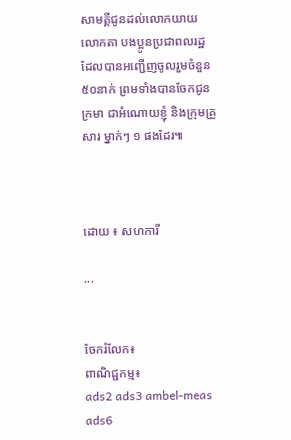សាមគ្គីជូនដល់លោកយាយ លោកតា បងប្អូនប្រជាពលរដ្ឋ ដែលបានអញ្ជើញចូលរួមចំនួន ៥០នាក់ ព្រមទាំងបានចែកជូនក្រមា ជាអំណោយខ្ញុំ និងក្រុមគ្រួសារ ម្នាក់ៗ ១ ផងដែរ៕



ដោយ ៖ សហការី

...


ចែករំលែក៖
ពាណិជ្ជកម្ម៖
ads2 ads3 ambel-meas ads6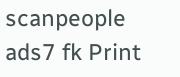scanpeople ads7 fk Print